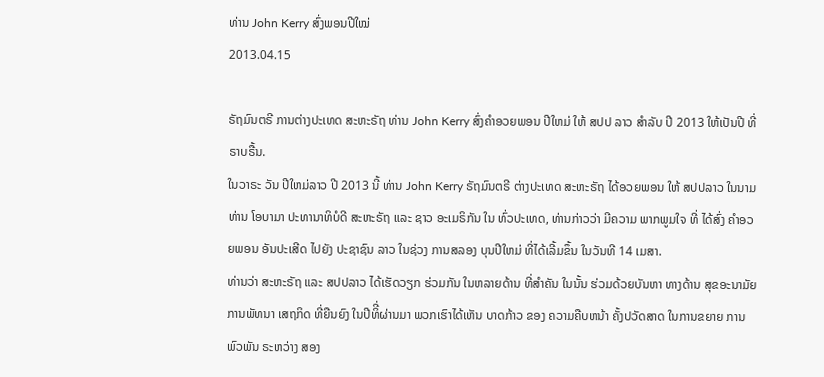ທ່ານ John Kerry ສົ່ງພອນປີໃໝ່
2013.04.15

ຣັຖມົນຕຣີ ການຕ່າງປະເທດ ສະຫະຣັຖ ທ່ານ John Kerry ສົ່ງຄໍາອວຍພອນ ປີໃຫມ່ ໃຫ້ ສປປ ລາວ ສໍາລັບ ປີ 2013 ໃຫ້ເປັນປີ ທີ່ ຣາບຣື້ນ.
ໃນວາຣະ ວັນ ປີໃຫມ່ລາວ ປີ 2013 ນີ້ ທ່ານ John Kerry ຣັຖມົນຕຣີ ຕ່າງປະເທດ ສະຫະຣັຖ ໄດ້ອວຍພອນ ໃຫ້ ສປປລາວ ໃນນາມ ທ່ານ ໂອບາມາ ປະທານາທິບໍດີ ສະຫະຣັຖ ແລະ ຊາວ ອະເມຣິກັນ ໃນ ທົ່ວປະເທດ, ທ່ານກ່າວວ່າ ມີຄວາມ ພາກພູມໃຈ ທີ່ ໄດ້ສົ່ງ ຄຳອວຍພອນ ອັນປະເສີດ ໄປຍັງ ປະຊາຊົນ ລາວ ໃນຊ່ວງ ການສລອງ ບຸນປີໃຫມ່ ທີ່ໄດ້ເລີ້ມຂຶ້ນ ໃນວັນທີ 14 ເມສາ.
ທ່ານວ່າ ສະຫະຣັຖ ແລະ ສປປລາວ ໄດ້ເຮັດວຽກ ຮ່ວມກັນ ໃນຫລາຍດ້ານ ທີ່ສຳຄັນ ໃນນັ້ນ ຮ່ວມດ້ວຍບັນຫາ ທາງດ້ານ ສຸຂອະນາມັຍ ການພັທນາ ເສຖກິດ ທີ່ຍືນຍົງ ໃນປີທິີ່ຜ່ານມາ ພວກເຮົາໄດ້ເຫັນ ບາດກ້າວ ຂອງ ຄວາມຄືບຫນ້າ ຄັ້ງປວັດສາດ ໃນການຂຍາຍ ການພົວພັນ ຣະຫວ່າງ ສອງ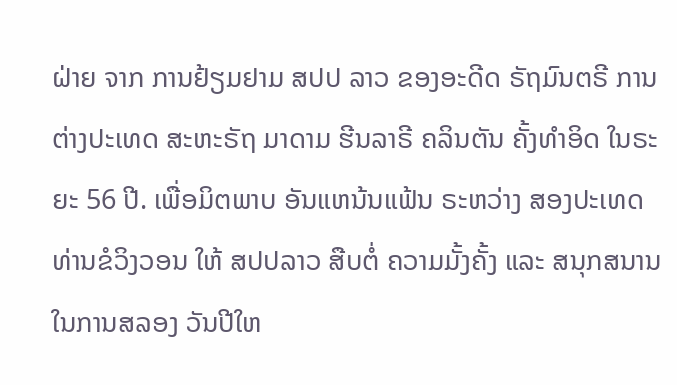ຝ່າຍ ຈາກ ການຢ້ຽມຢາມ ສປປ ລາວ ຂອງອະດີດ ຣັຖມົນຕຣີ ການຕ່າງປະເທດ ສະຫະຣັຖ ມາດາມ ຮີນລາຣີ ຄລິນຕັນ ຄັ້ງທຳອິດ ໃນຣະຍະ 56 ປີ. ເພື່ອມິຕພາບ ອັນແຫນ້ນແຟ້ນ ຣະຫວ່າງ ສອງປະເທດ ທ່ານຂໍວິງວອນ ໃຫ້ ສປປລາວ ສືບຕໍ່ ຄວາມມັ້ງຄັ້ງ ແລະ ສນຸກສນານ ໃນການສລອງ ວັນປີໃຫ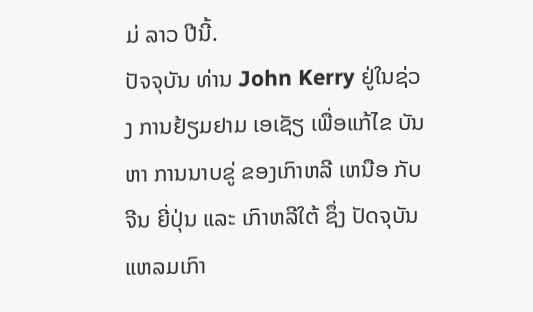ມ່ ລາວ ປີນີ້.
ປັຈຈຸບັນ ທ່ານ John Kerry ຢູ່ໃນຊ່ວງ ການຢ້ຽມຢາມ ເອເຊັຽ ເພື່ອແກ້ໄຂ ບັນຫາ ການນາບຂູ່ ຂອງເກົາຫລີ ເຫນືອ ກັບຈີນ ຍີ່ປຸ່ນ ແລະ ເກົາຫລີໃຕ້ ຊຶ່ງ ປັດຈຸບັນ ແຫລມເກົາ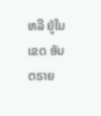ຫລີ ຢູ່ໃນເຂດ ອັນຕຣາຍ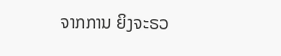ຈາກການ ຍິງຈະຣວ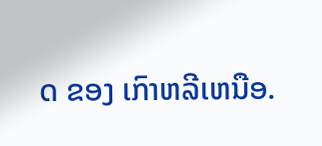ດ ຂອງ ເກົາຫລີເຫນືອ.